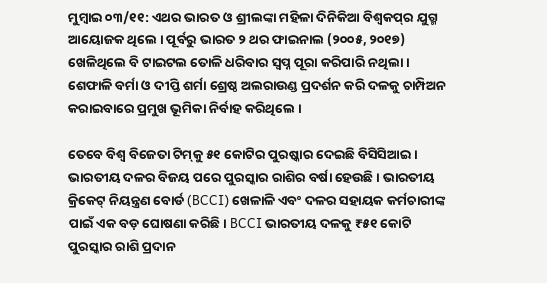ମୁମ୍ୱାଇ ୦୩/୧୧: ଏଥର ଭାରତ ଓ ଶ୍ରୀଲଙ୍କା ମହିଳା ଦିନିକିଆ ବିଶ୍ୱକପ୍‌ର ଯୁଗ୍ମ ଆୟୋଜକ ଥିଲେ । ପୂର୍ବରୁ ଭାରତ ୨ ଥର ଫାଇନାଲ (୨୦୦୫, ୨୦୧୭) ଖେଳିଥିଲେ ବି ଟାଇଟଲ ତୋଳି ଧରିବାର ସ୍ୱପ୍ନ ପୂରା କରିପାରି ନଥିଲା । ଶେଫାଳି ବର୍ମା ଓ ଦୀପ୍ତି ଶର୍ମା ଶ୍ରେଷ୍ଠ ଅଲରାଉଣ୍ଡ ପ୍ରଦର୍ଶନ କରି ଦଳକୁ ଚାମ୍ପିଅନ କରାଇବାରେ ପ୍ରମୁଖ ଭୂମିକା ନିର୍ବାହ କରିଥିଲେ ।

ତେବେ ବିଶ୍ୱ ବିଜେତା ଟିମ୍‌କୁ ୫୧ କୋଟିର ପୁରଷ୍କାର ଦେଇଛି ବିସିସିଆଇ । ଭାରତୀୟ ଦଳର ବିଜୟ ପରେ ପୁରସ୍କାର ରାଶିର ବର୍ଷା ହେଉଛି। ଭାରତୀୟ କ୍ରିକେଟ୍ ନିୟନ୍ତ୍ରଣ ବୋର୍ଡ (BCCI) ଖେଳାଳି ଏବଂ ଦଳର ସହାୟକ କର୍ମଚାରୀଙ୍କ ପାଇଁ ଏକ ବଡ଼ ଘୋଷଣା କରିଛି। BCCI ଭାରତୀୟ ଦଳକୁ ₹୫୧ କୋଟି ପୁରସ୍କାର ରାଶି ପ୍ରଦାନ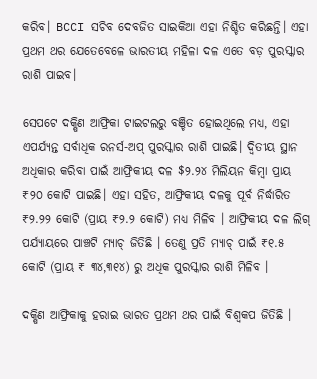କରିବ। BCCI ସଚିବ ଦେବଜିତ ସାଇକିଆ ଏହା ନିଶ୍ଚିତ କରିଛନ୍ତି। ଏହା ପ୍ରଥମ ଥର ଯେତେବେଳେ ଭାରତୀୟ ମହିଳା ଦଳ ଏତେ ବଡ଼ ପୁରସ୍କାର ରାଶି ପାଇବ।

ସେପଟେ ଦକ୍ଷିଣ ଆଫ୍ରିକା ଟାଇଟଲରୁ ବଞ୍ଚିତ ହୋଇଥିଲେ ମଧ୍ୟ, ଏହା ଏପର୍ଯ୍ୟନ୍ତ ସର୍ବାଧିକ ରନର୍ସ-ଅପ୍ ପୁରସ୍କାର ରାଶି ପାଇଛି। ଦ୍ୱିତୀୟ ସ୍ଥାନ ଅଧିକାର କରିବା ପାଇଁ ଆଫ୍ରିକୀୟ ଦଳ $୨.୨୪ ମିଲିୟନ କିମ୍ବା ପ୍ରାୟ ₹୨୦ କୋଟି ପାଇଛି। ଏହା ସହିତ, ଆଫ୍ରିକୀୟ ଦଳକୁ ପୂର୍ବ ନିର୍ଦ୍ଧାରିତ ₹୨.୨୨ କୋଟି (ପ୍ରାୟ ₹୨.୨ କୋଟି) ମଧ୍ୟ ମିଳିବ । ଆଫ୍ରିକୀୟ ଦଳ ଲିଗ୍ ପର୍ଯ୍ୟାୟରେ ପାଞ୍ଚଟି ମ୍ୟାଚ୍ ଜିତିଛି । ତେଣୁ ପ୍ରତି ମ୍ୟାଚ୍ ପାଇଁ ₹୧.୫ କୋଟି (ପ୍ରାୟ ₹ ୩୪,୩୧୪) ରୁ ଅଧିକ ପୁରସ୍କାର ରାଶି ମିଳିବ ।

ଦକ୍ଷିଣ ଆଫ୍ରିକାକୁ ହରାଇ ଭାରତ ପ୍ରଥମ ଥର ପାଇଁ ବିଶ୍ବକପ ଜିତିଛି ।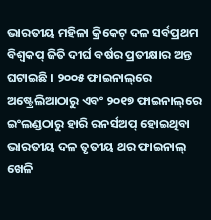ଭାରତୀୟ ମହିଳା କ୍ରିକେଟ୍ ଦଳ ସର୍ବପ୍ରଥମ ବିଶ୍ବକପ୍‌ ଜିତି ଦୀର୍ଘ ବର୍ଷର ପ୍ରତୀକ୍ଷାର ଅନ୍ତ ଘଟାଇଛି । ୨୦୦୫ ଫାଇନାଲ୍‌ରେ ଅଷ୍ଟ୍ରେଲିଆଠାରୁ ଏବଂ ୨୦୧୭ ଫାଇନାଲ୍‌ରେ ଇଂଲଣ୍ଡଠାରୁ ହାରି ରନର୍ସଅପ୍‌ ହୋଇଥିବା ଭାରତୀୟ ଦଳ ତୃତୀୟ ଥର ଫାଇନାଲ୍ ଖେଳି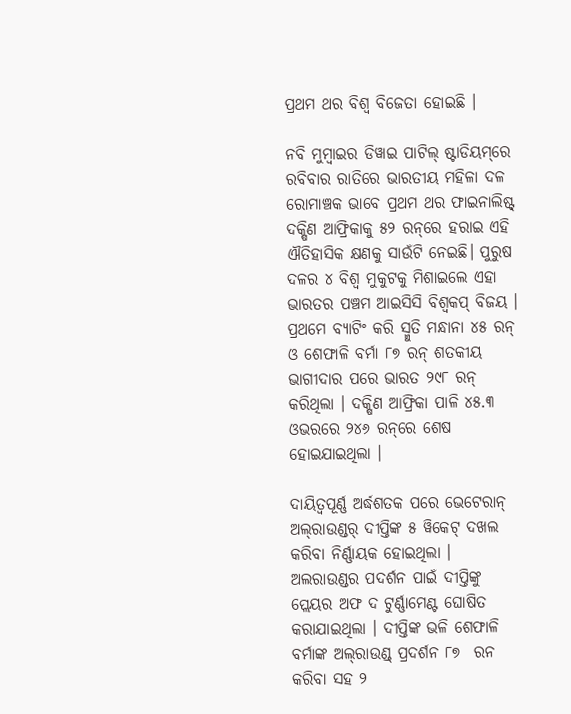ପ୍ରଥମ ଥର ବିଶ୍ବ ବିଜେତା ହୋଇଛି ।

ନବି ମୁମ୍ବାଇର ଡିୱାଇ ପାଟିଲ୍ ଷ୍ଟାଡିୟମ୍‌ରେ ରବିବାର ରାତିରେ ଭାରତୀୟ ମହିଳା ଦଳ ରୋମାଞ୍ଚକ ଭାବେ ପ୍ରଥମ ଥର ଫାଇନାଲିଷ୍ଟ୍‌ ଦକ୍ଷିଣ ଆଫ୍ରିକାକୁ ୫୨ ରନ୍‌ରେ ହରାଇ ଏହି ଐତିହାସିକ କ୍ଷଣକୁ ସାଉଁଟି ନେଇଛି। ପୁରୁଷ ଦଳର ୪ ବିଶ୍ବ ମୁକୁଟକୁ ମିଶାଇଲେ ଏହା ଭାରତର ପଞ୍ଚମ ଆଇସିସି ବିଶ୍ବକପ୍‌ ବିଜୟ । ପ୍ରଥମେ ବ୍ୟାଟିଂ କରି ସ୍ମୁତି ମନ୍ଧାନା ୪୫ ରନ୍ ଓ ଶେଫାଳି ବର୍ମା ୮୭ ରନ୍ ଶତକୀୟ ଭାଗୀଦାର ପରେ ଭାରତ ୨୯୮ ରନ୍‌ କରିଥିଲା । ଦକ୍ଷିଣ ଆଫ୍ରିକା ପାଳି ୪୫.୩ ଓଭରରେ ୨୪୬ ରନ୍‌ରେ ଶେଷ ହୋଇଯାଇଥିଲା ।

ଦାୟିତ୍ବପୂର୍ଣ୍ଣ ଅର୍ଦ୍ଧଶତକ ପରେ ଭେଟେରାନ୍ ଅଲ୍‌ରାଉଣ୍ଡର୍‌ ଦୀପ୍ତିଙ୍କ ୫ ୱିକେଟ୍ ଦଖଲ କରିବା ନିର୍ଣ୍ଣାୟକ ହୋଇଥିଲା । ଅଲରାଉଣ୍ଡର ପଦର୍ଶନ ପାଇଁ ଦୀପ୍ତିଙ୍କୁ ପ୍ଲେୟର ଅଫ ଦ ଟୁର୍ଣ୍ଣାମେଣ୍ଟ ଘୋଷିତ କରାଯାଇଥିଲା । ଦୀପ୍ତିଙ୍କ ଭଳି ଶେଫାଳି ବର୍ମାଙ୍କ ଅଲ୍‌ରାଉଣ୍ଡ୍ ପ୍ରଦର୍ଶନ ୮୭  ରନ କରିବା ସହ ୨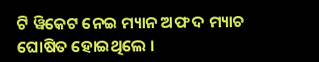ଟି ୱିକେଟ ନେଇ ମ୍ୟାନ ଅଫ ଦ ମ୍ୟାଚ ଘୋଷିତ ହୋଇଥିଲେ ।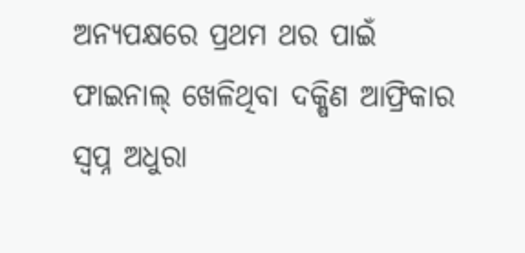ଅନ୍ୟପକ୍ଷରେ ପ୍ରଥମ ଥର ପାଇଁ ଫାଇନାଲ୍‌ ଖେଳିଥିବା ଦକ୍ଷିଣ ଆଫ୍ରିକାର ସ୍ବପ୍ନ ଅଧୁରା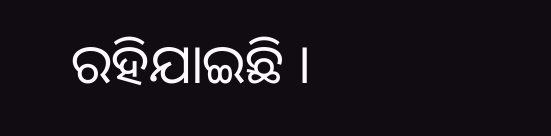ରହିଯାଇଛି ।